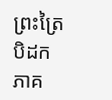ព្រះត្រៃបិដក ភាគ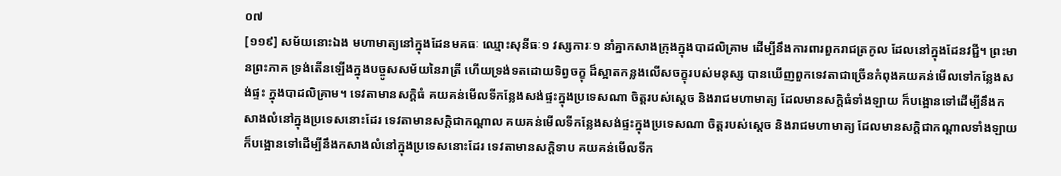០៧
[១១៩] សម័យនោះឯង មហាមាត្យនៅក្នុងដែនមគធៈ ឈ្មោះសុនីធៈ១ វស្សការៈ១ នាំគ្នាកសាងក្រុងក្នុងបាដលិគ្រាម ដើម្បីនឹងការពារពួករាជត្រកូល ដែលនៅក្នុងដែនវជ្ជី។ ព្រះមានព្រះភាគ ទ្រង់តើនឡើងក្នុងបច្ចូសសម័យនៃរាត្រី ហើយទ្រង់ទតដោយទិព្វចក្ខុ ដ៏ស្អាតកន្លងលើសចក្ខុរបស់មនុស្ស បានឃើញពួកទេវតាជាច្រើនកំពុងគយគន់មើលទៅកន្លែងសង់ផ្ទះ ក្នុងបាដលិគ្រាម។ ទេវតាមានសក្តិធំ គយគន់មើលទីកន្លែងសង់ផ្ទះក្នុងប្រទេសណា ចិត្តរបស់ស្តេច និងរាជមហាមាត្យ ដែលមានសក្តិធំទាំងឡាយ ក៏បង្អោនទៅដើម្បីនឹងកសាងលំនៅក្នុងប្រទេសនោះដែរ ទេវតាមានសក្តិជាកណ្តាល គយគន់មើលទីកន្លែងសង់ផ្ទះក្នុងប្រទេសណា ចិត្តរបស់ស្តេច និងរាជមហាមាត្យ ដែលមានសក្តិជាកណ្តាលទាំងឡាយ ក៏បង្អោនទៅដើម្បីនឹងកសាងលំនៅក្នុងប្រទេសនោះដែរ ទេវតាមានសក្តិទាប គយគន់មើលទីក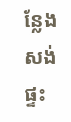ន្លែងសង់ផ្ទះ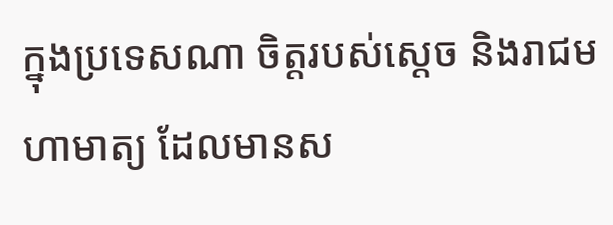ក្នុងប្រទេសណា ចិត្តរបស់ស្តេច និងរាជមហាមាត្យ ដែលមានស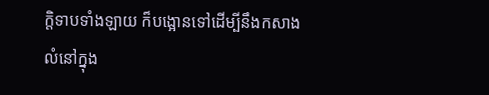ក្តិទាបទាំងឡាយ ក៏បង្អោនទៅដើម្បីនឹងកសាងលំនៅក្នុង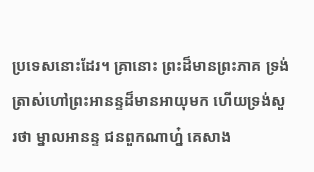ប្រទេសនោះដែរ។ គ្រានោះ ព្រះដ៏មានព្រះភាគ ទ្រង់ត្រាស់ហៅព្រះអានន្ទដ៏មានអាយុមក ហើយទ្រង់សួរថា ម្នាលអានន្ទ ជនពួកណាហ្ន៎ គេសាង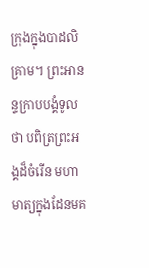ក្រុងក្នុងបាដលិគ្រាម។ ព្រះអានន្ទក្រាបបង្គំទូលថា បពិត្រព្រះអង្គដ៏ចំរើន មហាមាត្យក្នុងដែនមគ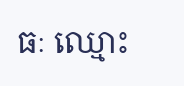ធៈ ឈ្មោះ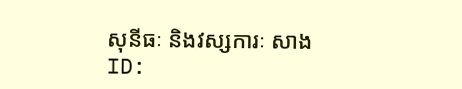សុនីធៈ និងវស្សការៈ សាង
ID: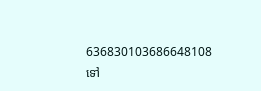636830103686648108
ទៅ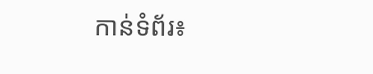កាន់ទំព័រ៖